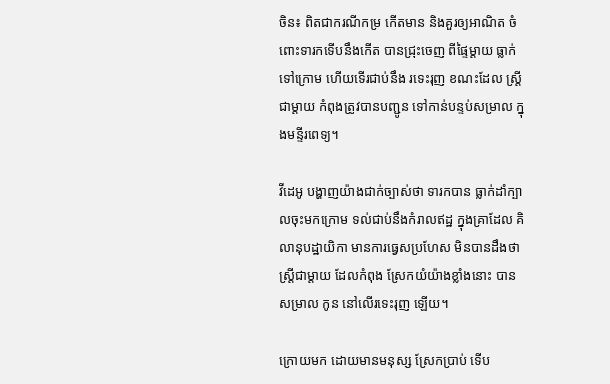ចិន៖ ពិតជាករណីកម្រ កើតមាន និងគួរឲ្យអាណិត ចំពោះទារកទើបនឹងកើត បានជ្រុះចេញ ពីផ្ទៃម្តាយ ធ្លាក់ទៅក្រោម ហើយទើរជាប់នឹង រទេះរុញ ខណះដែល ស្ត្រីជាម្តាយ កំពុងត្រូវបានបញ្ជូន ទៅកាន់បន្ទប់សម្រាល ក្នុងមន្ទីរពេទ្យ។

វីដេអូ បង្ហាញយ៉ាងជាក់ច្បាស់ថា ទារកបាន ធ្លាក់ដាំក្បាលចុះមកក្រោម ទល់ជាប់នឹងកំរាលឥដ្ឋ ក្នុងគ្រាដែល គិលានុបដ្ឋាយិកា មានការធ្វេសប្រហែស មិនបានដឹងថា ស្ត្រីជាម្តាយ ដែលកំពុង ស្រែកយំយ៉ាងខ្លាំងនោះ បានសម្រាល កូន នៅលើរទេះរុញ ឡើយ។

ក្រោយមក ដោយមានមនុស្ស ស្រែកប្រាប់ ទើប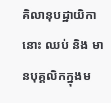គិលានុបដ្ឋាយិកានោះ ឈប់ និង មានបុគ្គលិកក្នុងម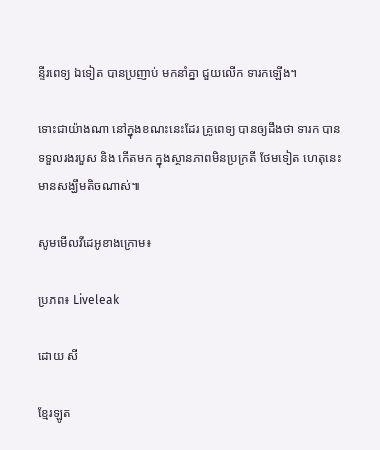ន្ទីរពេទ្យ ឯទៀត បានប្រញាប់ មកនាំគ្នា ជួយលើក ទារកឡើង។

ទោះជាយ៉ាងណា នៅក្នុងខណះនេះដែរ គ្រូពេទ្យ បានឲ្យដឹងថា ទារក បានទទួលរងរបួស និង កើតមក ក្នុងស្ថានភាពមិនប្រក្រតី ថែមទៀត ហេតុនេះ មានសង្ឃឹមតិចណាស់៕

សូមមើលវីដេអូខាងក្រោម៖

ប្រភព៖ Liveleak

ដោយ សី

ខ្មែរឡូត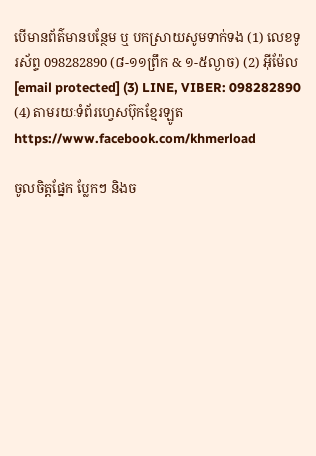បើមានព័ត៌មានបន្ថែម ឬ បកស្រាយសូមទាក់ទង (1) លេខទូរស័ព្ទ 098282890 (៨-១១ព្រឹក & ១-៥ល្ងាច) (2) អ៊ីម៉ែល [email protected] (3) LINE, VIBER: 098282890 (4) តាមរយៈទំព័រហ្វេសប៊ុកខ្មែរឡូត https://www.facebook.com/khmerload

ចូលចិត្តផ្នែក ប្លែកៗ និងច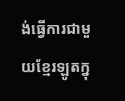ង់ធ្វើការជាមួយខ្មែរឡូតក្នុ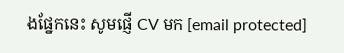ងផ្នែកនេះ សូមផ្ញើ CV មក [email protected]